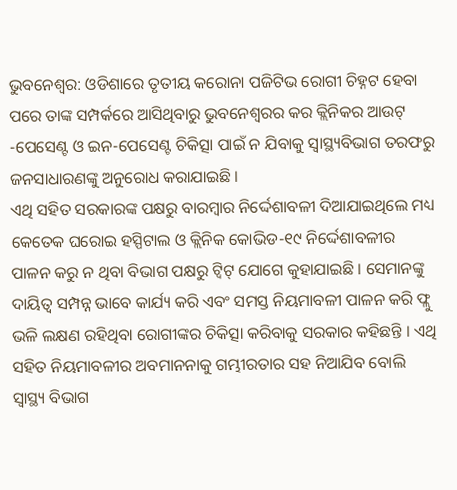ଭୁବନେଶ୍ୱର: ଓଡିଶାରେ ତୃତୀୟ କରୋନା ପଜିଟିଭ ରୋଗୀ ଚିହ୍ନଟ ହେବା ପରେ ତାଙ୍କ ସମ୍ପର୍କରେ ଆସିଥିବାରୁ ଭୁବନେଶ୍ୱରର କର କ୍ଲିନିକର ଆଉଟ୍ -ପେସେଣ୍ଟ ଓ ଇନ-ପେସେଣ୍ଟ ଚିକିତ୍ସା ପାଇଁ ନ ଯିବାକୁ ସ୍ୱାସ୍ଥ୍ୟବିଭାଗ ତରଫରୁ ଜନସାଧାରଣଙ୍କୁ ଅନୁରୋଧ କରାଯାଇଛି ।
ଏଥି ସହିତ ସରକାରଙ୍କ ପକ୍ଷରୁ ବାରମ୍ବାର ନିର୍ଦ୍ଦେଶାବଳୀ ଦିଆଯାଇଥିଲେ ମଧ୍ୟ କେତେକ ଘରୋଇ ହସ୍ପିଟାଲ ଓ କ୍ଲିନିକ କୋଭିଡ-୧୯ ନିର୍ଦ୍ଦେଶାବଳୀର ପାଳନ କରୁ ନ ଥିବା ବିଭାଗ ପକ୍ଷରୁ ଟ୍ୱିଟ୍ ଯୋଗେ କୁହାଯାଇଛି । ସେମାନଙ୍କୁ ଦାୟିତ୍ୱ ସମ୍ପନ୍ନ ଭାବେ କାର୍ଯ୍ୟ କରି ଏବଂ ସମସ୍ତ ନିୟମାବଳୀ ପାଳନ କରି ଫ୍ଲୁ ଭଳି ଲକ୍ଷଣ ରହିଥିବା ରୋଗୀଙ୍କର ଚିକିତ୍ସା କରିବାକୁ ସରକାର କହିଛନ୍ତି । ଏଥି ସହିତ ନିୟମାବଳୀର ଅବମାନନାକୁ ଗମ୍ଭୀରତାର ସହ ନିଆଯିବ ବୋଲି ସ୍ୱାସ୍ଥ୍ୟ ବିଭାଗ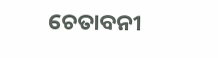ଚେତାବନୀ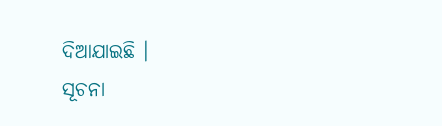ଦିଆଯାଇଛି ।
ସୂଚନା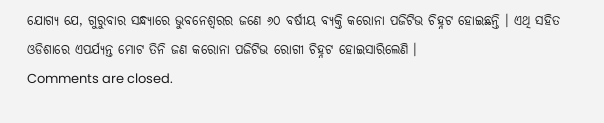ଯୋଗ୍ୟ ଯେ, ଗୁରୁବାର ସନ୍ଧ୍ୟାରେ ଭୁବନେଶ୍ୱରର ଜଣେ ୬୦ ବର୍ଷୀୟ ବ୍ୟକ୍ତି କରୋନା ପଜିଟିଭ ଚିହ୍ନଟ ହୋଇଛନ୍ତି । ଏଥି ସହିତ ଓଡିଶାରେ ଏପର୍ଯ୍ୟନ୍ତ ମୋଟ ତିନି ଜଣ କରୋନା ପଜିଟିଭ ରୋଗୀ ଚିହ୍ନଟ ହୋଇସାରିଲେଣି ।
Comments are closed.